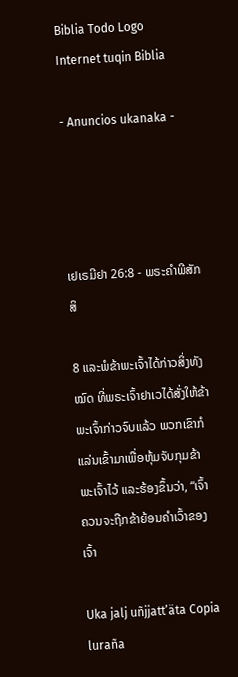Biblia Todo Logo
Internet tuqin Biblia

- Anuncios ukanaka -




ເຢເຣມີຢາ 26:8 - ພຣະຄຳພີສັກສິ

8 ແລະພໍຂ້າພະເຈົ້າໄດ້ກ່າວສິ່ງທັງໝົດ ທີ່ພຣະເຈົ້າຢາເວໄດ້ສັ່ງໃຫ້ຂ້າພະເຈົ້າກ່າວຈົບແລ້ວ ພວກເຂົາກໍແລ່ນເຂົ້າມາເພື່ອຫຸ້ມຈັບກຸມຂ້າພະເຈົ້າໄວ້ ແລະຮ້ອງຂຶ້ນວ່າ, “ເຈົ້າຄວນຈະຖືກຂ້າຍ້ອນຄຳເວົ້າຂອງເຈົ້າ

Uka jalj uñjjattʼäta Copia luraña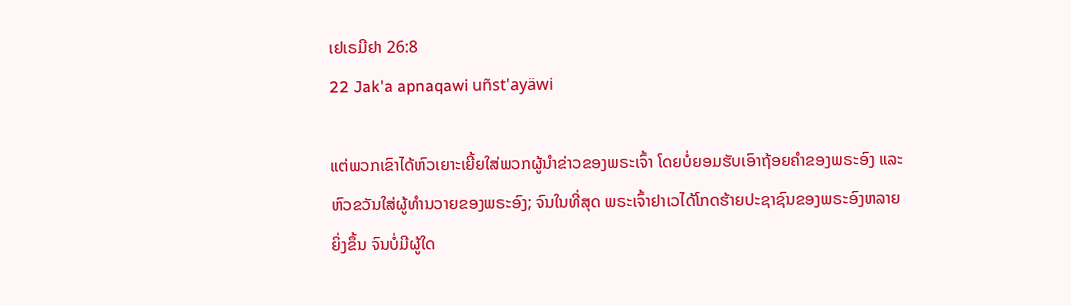ເຢເຣມີຢາ 26:8
22 Jak'a apnaqawi uñst'ayäwi

ແຕ່ພວກເຂົາໄດ້ຫົວເຍາະເຍີ້ຍໃສ່ພວກຜູ້ນຳຂ່າວຂອງພຣະເຈົ້າ ໂດຍບໍ່ຍອມຮັບເອົາຖ້ອຍຄຳຂອງພຣະອົງ ແລະຫົວຂວັນໃສ່ຜູ້ທຳນວາຍຂອງພຣະອົງ; ຈົນໃນທີ່ສຸດ ພຣະເຈົ້າຢາເວໄດ້ໂກດຮ້າຍປະຊາຊົນຂອງພຣະອົງຫລາຍຍິ່ງຂຶ້ນ ຈົນບໍ່ມີຜູ້ໃດ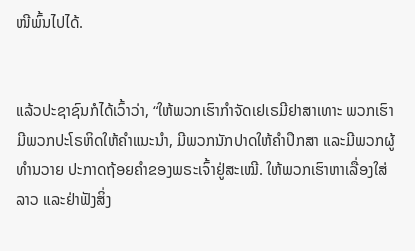ໜີພົ້ນໄປໄດ້.


ແລ້ວປະຊາຊົນກໍໄດ້ເວົ້າວ່າ, “ໃຫ້ພວກເຮົາກຳຈັດເຢເຣມີຢາສາເທາະ ພວກເຮົາມີພວກປະໂຣຫິດໃຫ້ຄຳແນະນຳ, ມີພວກນັກປາດໃຫ້ຄຳປຶກສາ ແລະມີພວກຜູ້ທຳນວາຍ ປະກາດຖ້ອຍຄຳຂອງພຣະເຈົ້າຢູ່ສະເໝີ. ໃຫ້ພວກເຮົາຫາເລື່ອງໃສ່ລາວ ແລະຢ່າຟັງສິ່ງ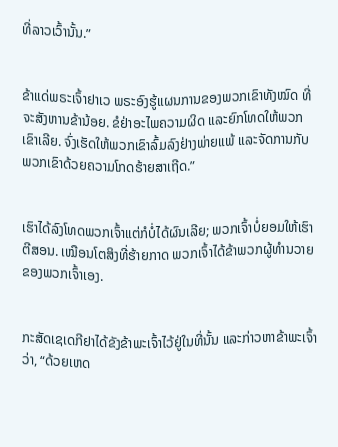ທີ່ລາວເວົ້ານັ້ນ.”


ຂ້າແດ່ພຣະເຈົ້າຢາເວ ພຣະອົງຮູ້ແຜນການຂອງພວກເຂົາທັງໝົດ ທີ່ຈະສັງຫານຂ້ານ້ອຍ. ຂໍຢ່າອະໄພຄວາມຜິດ ແລະຍົກໂທດໃຫ້ພວກເຂົາເລີຍ. ຈົ່ງເຮັດໃຫ້ພວກເຂົາລົ້ມລົງຢ່າງພ່າຍແພ້ ແລະຈັດການກັບພວກເຂົາດ້ວຍຄວາມໂກດຮ້າຍສາເຖີດ.”


ເຮົາໄດ້ລົງໂທດພວກເຈົ້າແຕ່ກໍບໍ່ໄດ້ຜົນເລີຍ; ພວກເຈົ້າບໍ່ຍອມໃຫ້ເຮົາຕີສອນ. ເໝືອນໂຕສິງທີ່ຮ້າຍກາດ ພວກເຈົ້າໄດ້ຂ້າພວກຜູ້ທຳນວາຍຂອງພວກເຈົ້າເອງ.


ກະສັດເຊເດກີຢາໄດ້ຂັງຂ້າພະເຈົ້າໄວ້ຢູ່ໃນທີ່ນັ້ນ ແລະກ່າວຫາຂ້າພະເຈົ້າວ່າ, “ດ້ວຍເຫດ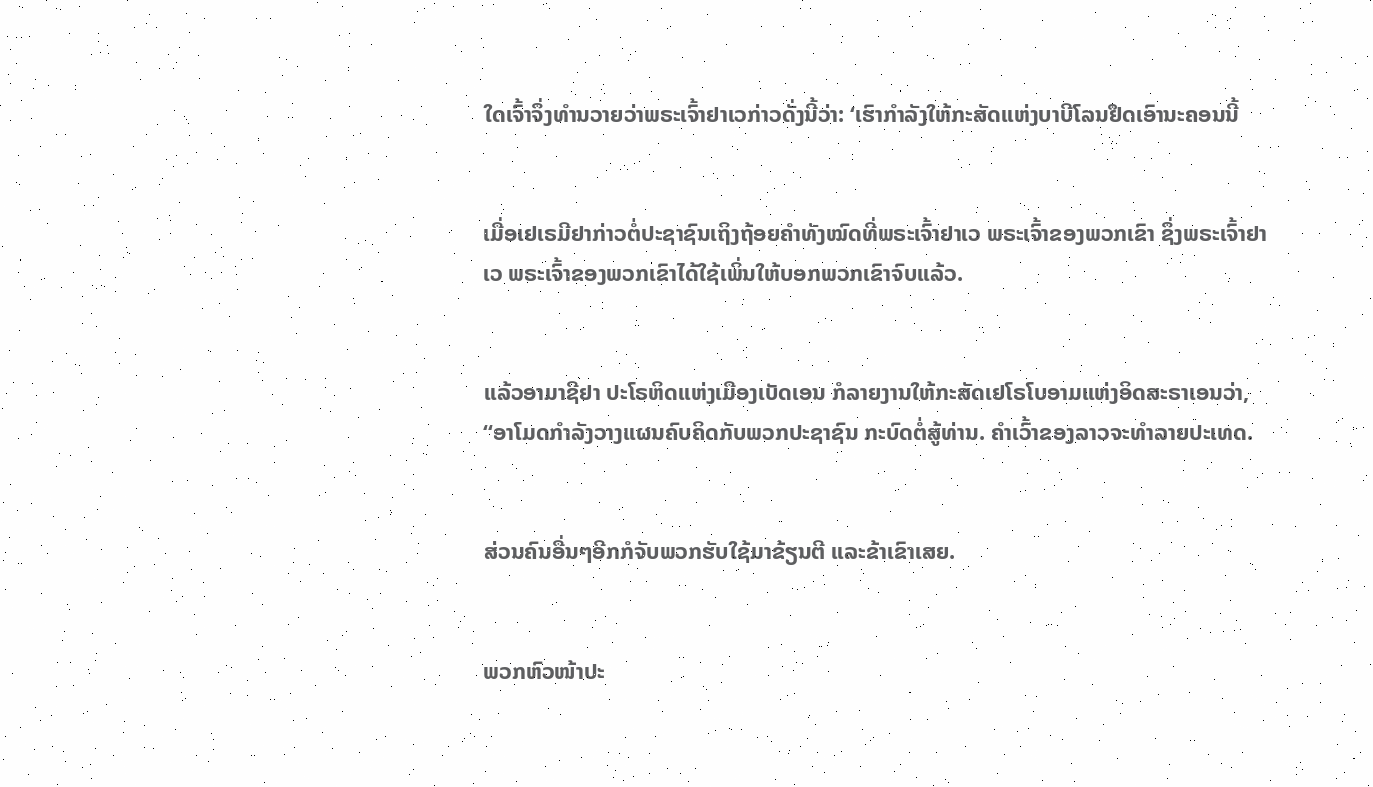ໃດເຈົ້າຈຶ່ງທຳນວາຍວ່າພຣະເຈົ້າຢາເວກ່າວດັ່ງນີ້ວ່າ: ‘ເຮົາກຳລັງໃຫ້ກະສັດແຫ່ງບາບີໂລນຢຶດເອົານະຄອນນີ້


ເມື່ອເຢເຣມີຢາກ່າວຕໍ່ປະຊາຊົນເຖິງຖ້ອຍຄຳທັງໝົດທີ່ພຣະເຈົ້າຢາເວ ພຣະເຈົ້າຂອງພວກເຂົາ ຊຶ່ງພຣະເຈົ້າຢາເວ ພຣະເຈົ້າຂອງພວກເຂົາໄດ້ໃຊ້ເພິ່ນໃຫ້ບອກພວກເຂົາຈົບແລ້ວ.


ແລ້ວອາມາຊີຢາ ປະໂຣຫິດແຫ່ງເມືອງເບັດເອນ ກໍລາຍງານໃຫ້ກະສັດເຢໂຣໂບອາມແຫ່ງອິດສະຣາເອນວ່າ, “ອາໂມດກຳລັງວາງແຜນຄົບຄິດກັບພວກປະຊາຊົນ ກະບົດຕໍ່ສູ້ທ່ານ. ຄຳເວົ້າຂອງລາວຈະທຳລາຍປະເທດ.


ສ່ວນຄົນອື່ນໆອີກກໍຈັບພວກຮັບໃຊ້ມາຂ້ຽນຕີ ແລະຂ້າເຂົາເສຍ.


ພວກຫົວໜ້າປະ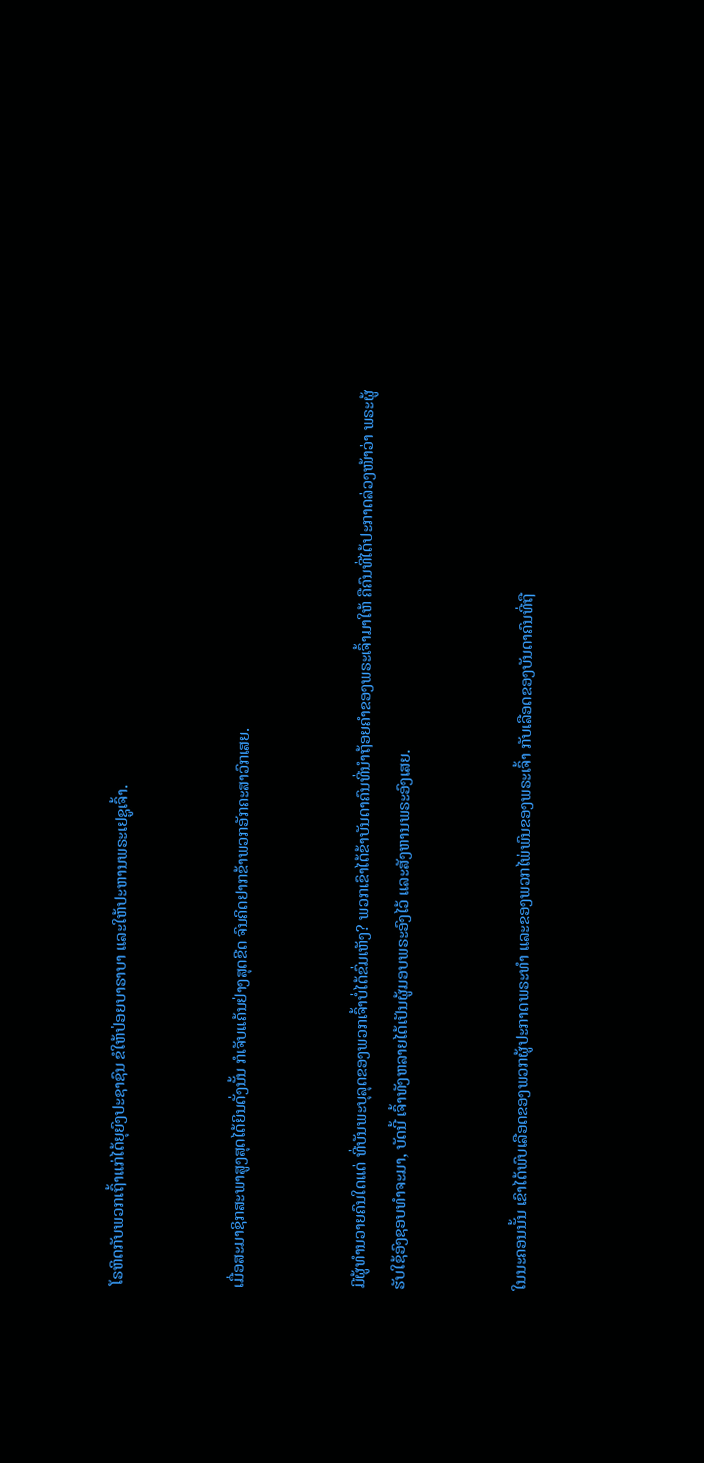ໂຣຫິດກັບພວກເຖົ້າແກ່ໄດ້ຍຸຍົງປະຊາຊົນ ຂໍໃຫ້ປ່ອຍບາຣາບາ ແລະໃຫ້ປະຫານພຣະເຢຊູເຈົ້າ.


ເມື່ອສະມາຊິກສະພາສູງສຸດໄດ້ຍິນດັ່ງນັ້ນ ກໍເຈັບແຄ້ນຢ່າງສຸດຂີດ ຈົນຄິດຢາກຂ້າພວກອັກຄະສາວົກເສຍ.


ມີຜູ້ທຳນວາຍຄົນໃດແດ່ ທີ່ບັນພະບຸລຸດຂອງພວກເຈົ້າບໍ່ໄດ້ຂົ່ມເຫັງ? ພວກເຂົາໄດ້ຂ້າບັນດາຄົນທີ່ນຳຖ້ອຍຄຳຂອງພຣະເຈົ້າມາໃຫ້ ຄືຄົນທີ່ໄດ້ປະກາດລ່ວງໜ້າວ່າ ພຣະຜູ້ຮັບໃຊ້ອົງຊອບທຳຈະມາ, ບັດນີ້ ເຈົ້າທັງຫລາຍໄດ້ເປັນຜູ້ມອບພຣະອົງໄວ້ ແລະສັງຫານພຣະອົງເສຍ.


ໃນນະຄອນນັ້ນ ເຂົາໄດ້ພົບເລືອດຂອງພວກຜູ້ປະກາດພຣະທຳ ແລະຂອງພວກໄພ່ພົນຂອງພຣະເຈົ້າ ກັບເລືອດຂອງບັນດາຄົນທີ່ຖື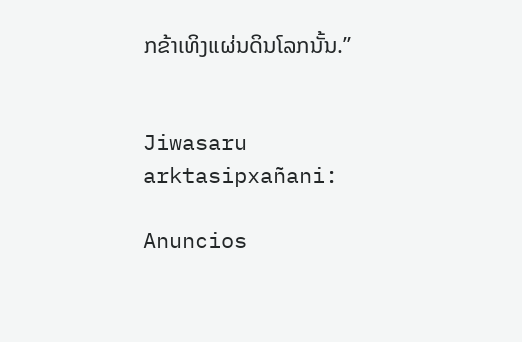ກຂ້າເທິງແຜ່ນດິນໂລກນັ້ນ.”


Jiwasaru arktasipxañani:

Anuncios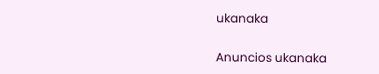ukanaka


Anuncios ukanaka